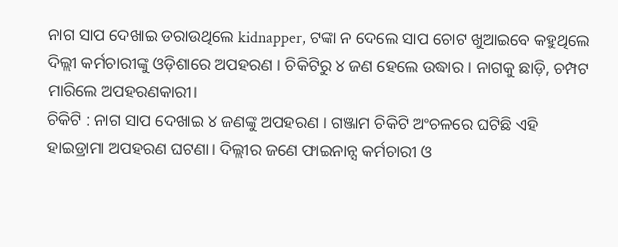ନାଗ ସାପ ଦେଖାଇ ଡରାଉଥିଲେ kidnapper, ଟଙ୍କା ନ ଦେଲେ ସାପ ଚୋଟ ଖୁଆଇବେ କହୁଥିଲେ
ଦିଲ୍ଲୀ କର୍ମଚାରୀଙ୍କୁ ଓଡ଼ିଶାରେ ଅପହରଣ । ଚିକିଟିରୁ ୪ ଜଣ ହେଲେ ଉଦ୍ଧାର । ନାଗକୁ ଛାଡ଼ି, ଚମ୍ପଟ ମାରିଲେ ଅପହରଣକାରୀ।
ଚିକିଟି : ନାଗ ସାପ ଦେଖାଇ ୪ ଜଣଙ୍କୁ ଅପହରଣ । ଗଞ୍ଜାମ ଚିକିଟି ଅଂଚଳରେ ଘଟିଛି ଏହି ହାଇଡ୍ରାମା ଅପହରଣ ଘଟଣା। ଦିଲ୍ଲୀର ଜଣେ ଫାଇନାନ୍ସ କର୍ମଚାରୀ ଓ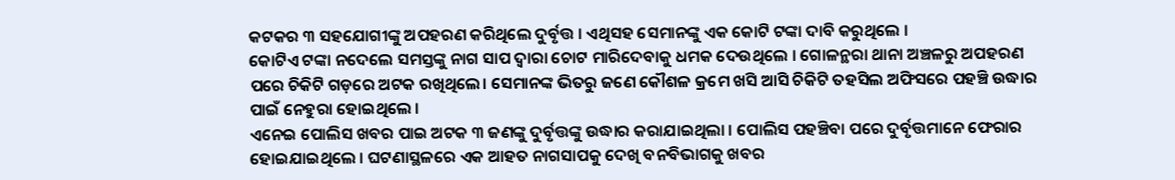କଟକର ୩ ସହଯୋଗୀଙ୍କୁ ଅପହରଣ କରିଥିଲେ ଦୁର୍ବୃତ୍ତ । ଏଥିସହ ସେମାନଙ୍କୁ ଏକ କୋଟି ଟଙ୍କା ଦାବି କରୁଥିଲେ ।
କୋଟିଏ ଟଙ୍କା ନଦେଲେ ସମସ୍ତଙ୍କୁ ନାଗ ସାପ ଦ୍ୱାରା ଚୋଟ ମାରିଦେବାକୁ ଧମକ ଦେଉଥିଲେ । ଗୋଳନ୍ଥରା ଥାନା ଅଞ୍ଚଳରୁ ଅପହରଣ ପରେ ଚିକିଟି ଗଡ଼ରେ ଅଟକ ରଖିଥିଲେ। ସେମାନଙ୍କ ଭିତରୁ ଜଣେ କୌଶଳ କ୍ରମେ ଖସି ଆସି ଚିକିଟି ତହସିଲ ଅଫିସରେ ପହଞ୍ଚି ଉଦ୍ଧାର ପାଇଁ ନେହୁରା ହୋଇଥିଲେ ।
ଏନେଇ ପୋଲିସ ଖବର ପାଇ ଅଟକ ୩ ଜଣଙ୍କୁ ଦୁର୍ବୃତ୍ତଙ୍କୁ ଉଦ୍ଧାର କରାଯାଇଥିଲା । ପୋଲିସ ପହଞ୍ଚିବା ପରେ ଦୁର୍ବୃତ୍ତମାନେ ଫେରାର ହୋଇଯାଇଥିଲେ । ଘଟଣାସ୍ଥଳରେ ଏକ ଆହତ ନାଗସାପକୁ ଦେଖି ବନବିଭାଗକୁ ଖବର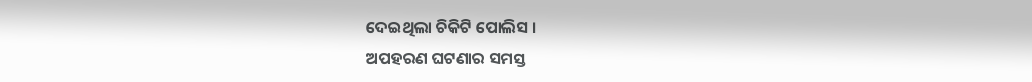ଦେଇଥିଲା ଚିକିଟି ପୋଲିସ ।
ଅପହରଣ ଘଟଣାର ସମସ୍ତ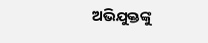ଅଭିଯୁକ୍ତଙ୍କୁ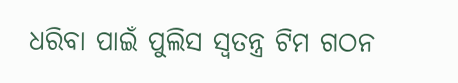ଧରିବା ପାଇଁ ପୁଲିସ ସ୍ୱତନ୍ତ୍ର ଟିମ ଗଠନ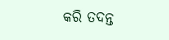କରି ତଦନ୍ତ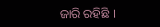ଜାରି ରହିଛି ।